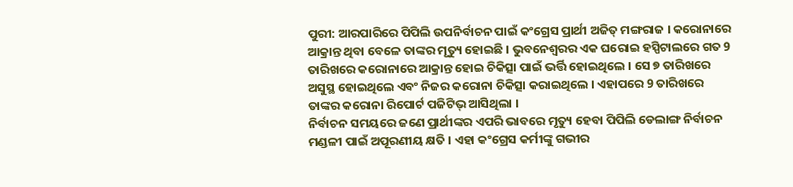ପୁରୀ: ଆରପାରିରେ ପିପିଲି ଉପନିର୍ବାଚନ ପାଇଁ କଂଗ୍ରେସ ପ୍ରାର୍ଥୀ ଅଜିତ୍ ମଙ୍ଗରାଜ । କରୋନାରେ ଆକ୍ରାନ୍ତ ଥିବା ବେଳେ ତାଙ୍କର ମୃତ୍ୟୁ ହୋଇଛି । ଭୁବନେଶ୍ୱରର ଏକ ଘରୋଇ ହସ୍ପିଟାଲରେ ଗତ 9 ତାରିଖରେ କରୋନାରେ ଆକ୍ରାନ୍ତ ହୋଇ ଚିକିତ୍ସା ପାଇଁ ଭର୍ତ୍ତି ହୋଇଥିଲେ । ସେ ୭ ତାରିଖରେ ଅସୁସ୍ଥ ହୋଇଥିଲେ ଏବଂ ନିଜର କରୋନା ଚିକିତ୍ସା କରାଇଥିଲେ । ଏହାପରେ 9 ତାରିଖରେ ତାଙ୍କର କରୋନା ରିପୋର୍ଟ ପଜିଟିଭ୍ ଆସିଥିଲା ।
ନିର୍ବାଚନ ସମୟରେ ଜଣେ ପ୍ରାର୍ଥୀଙ୍କର ଏପରି ଭାବରେ ମୃତ୍ୟୁ ହେବା ପିପିଲି ଡେଲାଙ୍ଗ ନିର୍ବାଚନ ମଣ୍ଡଳୀ ପାଇଁ ଅପୂରଣୀୟ କ୍ଷତି । ଏହା କଂଗ୍ରେସ କର୍ମୀଙ୍କୁ ଗଭୀର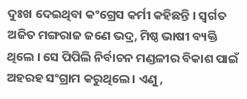ଦୁଃଖ ଦେଇଥିବା କଂଗ୍ରେସ କର୍ମୀ କହିଛନ୍ତି । ସ୍ବର୍ଗତ ଅଜିତ ମଙ୍ଗରାଜ ଜଣେ ଭଦ୍ର, ମିଷ୍ଠ ଭାଷୀ ବ୍ୟକ୍ତି ଥିଲେ । ସେ ପିପିଲି ନିର୍ବାଚନ ମଣ୍ଡଳୀର ବିକାଶ ପାଇଁ ଅହରହ ସଂଗ୍ରାମ କରୁଥିଲେ । ଏଣୁ,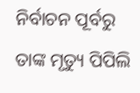ନିର୍ବାଚନ ପୂର୍ବରୁ ତାଙ୍କ ମୃତ୍ୟୁ ପିପିଲି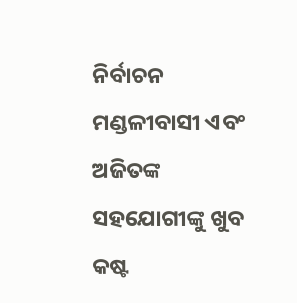ନିର୍ବାଚନ ମଣ୍ଡଳୀବାସୀ ଏବଂ ଅଜିତଙ୍କ ସହଯୋଗୀଙ୍କୁ ଖୁବ କଷ୍ଟ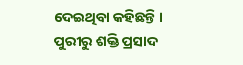ଦେଇଥିବା କହିଛନ୍ତି ।
ପୁରୀରୁ ଶକ୍ତି ପ୍ରସାଦ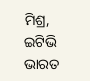ମିଶ୍ର, ଇଟିଭି ଭାରତ